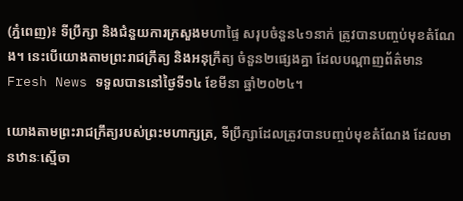(ភ្នំពេញ)៖ ទីប្រឹក្សា និងជំនួយការក្រសួងមហាផ្ទៃ សរុបចំនួន៤១នាក់ ត្រូវបានបញ្ចប់មុខតំណែង។ នេះបើយោងតាមព្រះរាជក្រឹត្យ និងអនុក្រឹត្យ ចំនួន២ផ្សេងគ្នា ដែលបណ្ដាញព័ត៌មាន Fresh News ទទួលបាននៅថ្ងៃទី១៤ ខែមីនា ឆ្នាំ២០២៤។

យោងតាមព្រះរាជក្រឹត្យរបស់ព្រះមហាក្សត្រ, ទីប្រឹក្សាដែលត្រូវបានបញ្ចប់មុខតំណែង ដែលមានឋានៈស្មើចា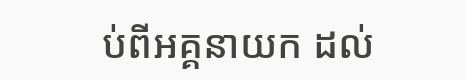ប់ពីអគ្គនាយក ដល់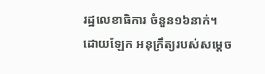រដ្ឋលេខាធិការ ចំនួន១៦នាក់។ ដោយឡែក អនុក្រឹត្យរបស់សម្ដេច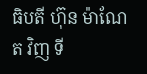ធិបតី ហ៊ុន ម៉ាណែត វិញ ទី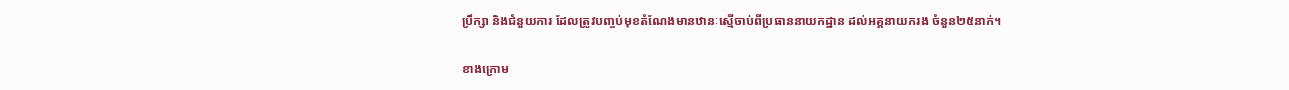ប្រឹក្សា និងជំនួយការ ដែលត្រូវបញ្ចប់មុខតំណែងមានឋានៈស្មើចាប់ពីប្រធាននាយកដ្ឋាន ដល់អគ្គនាយករង ចំនួន២៥នាក់។

ខាងក្រោម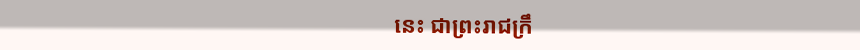នេះ ជាព្រះរាជក្រឹ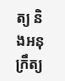ត្យ និងអនុក្រឹត្យ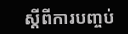ស្ដីពីការបញ្ចប់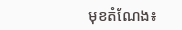មុខតំណែង៖